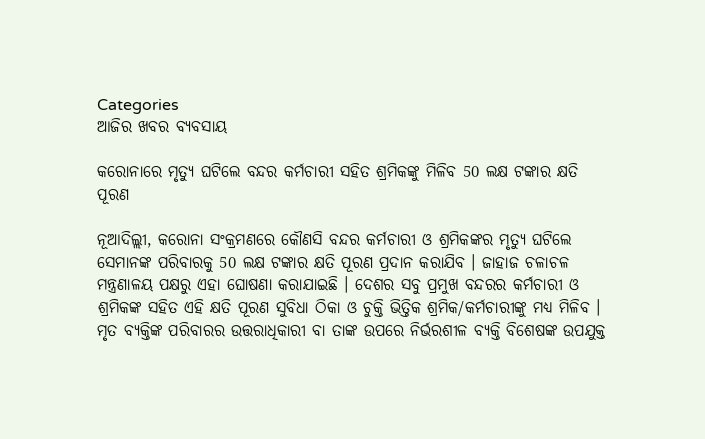Categories
ଆଜିର ଖବର ବ୍ୟବସାୟ

କରୋନାରେ ମୃତ୍ୟୁ ଘଟିଲେ ବନ୍ଦର କର୍ମଚାରୀ ସହିତ ଶ୍ରମିକଙ୍କୁ ମିଳିବ 50 ଲକ୍ଷ ଟଙ୍କାର କ୍ଷତି ପୂରଣ

ନୂଆଦିଲ୍ଲୀ, କରୋନା ସଂକ୍ରମଣରେ କୌଣସି ବନ୍ଦର କର୍ମଚାରୀ ଓ ଶ୍ରମିକଙ୍କର ମୃତ୍ୟୁ ଘଟିଲେ ସେମାନଙ୍କ ପରିବାରକୁ 50 ଲକ୍ଷ ଟଙ୍କାର କ୍ଷତି ପୂରଣ ପ୍ରଦାନ କରାଯିବ । ଜାହାଜ ଚଳାଚଳ ମନ୍ତ୍ରଣାଳୟ ପକ୍ଷରୁ ଏହା ଘୋଷଣା କରାଯାଇଛି । ଦେଶର ସବୁ ପ୍ରମୁଖ ବନ୍ଦରର କର୍ମଚାରୀ ଓ ଶ୍ରମିକଙ୍କ ସହିତ ଏହି କ୍ଷତି ପୂରଣ ସୁବିଧା ଠିକା ଓ ଚୁକ୍ତି ଭିତ୍ତିକ ଶ୍ରମିକ/କର୍ମଚାରୀଙ୍କୁ ମଧ୍ୟ ମିଳିବ । ମୃତ ବ୍ୟକ୍ତିଙ୍କ ପରିବାରର ଉତ୍ତରାଧିକାରୀ ବା ତାଙ୍କ ଉପରେ ନିର୍ଭରଶୀଳ ବ୍ୟକ୍ତି ବିଶେଷଙ୍କ ଉପଯୁକ୍ତ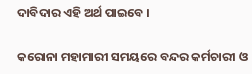ଦାବିଦାର ଏହି ଅର୍ଥ ପାଇବେ ।

କରୋନା ମହାମାରୀ ସମୟରେ ବନ୍ଦର କର୍ମଚାରୀ ଓ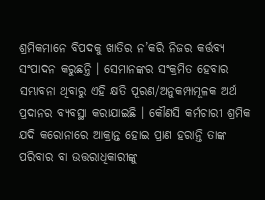ଶ୍ରମିକମାନେ ବିପଦକୁ ଖାତିର ନ’କରି ନିଜର କର୍ତ୍ତବ୍ୟ ସଂପାଦନ କରୁଛନ୍ତି । ସେମାନଙ୍କର ସଂକ୍ରମିତ ହେବାର ସମ୍ଭାବନା ଥିବାରୁ ଏହି କ୍ଷତି ପୂରଣ/ଅନୁକମ୍ପାମୂଳକ ଅର୍ଥ ପ୍ରଦାନର ବ୍ୟବସ୍ଥା କରାଯାଇଛି । କୌଣସି କର୍ମଚାରୀ ଶ୍ରମିକ ଯଦି କରୋନାରେ ଆକ୍ରାନ୍ତ ହୋଇ ପ୍ରାଣ ହରାନ୍ତି ତାଙ୍କ ପରିବାର ବା ଉତ୍ତରାଧିକାରୀଙ୍କୁ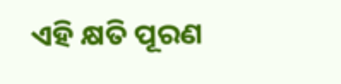ଏହି କ୍ଷତି ପୂରଣ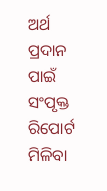ଅର୍ଥ ପ୍ରଦାନ ପାଇଁ ସଂପୃକ୍ତ ରିପୋର୍ଟ ମିଳିବା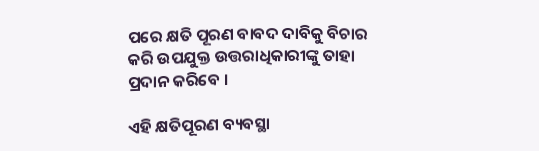ପରେ କ୍ଷତି ପୂରଣ ବାବଦ ଦାବିକୁ ବିଚାର କରି ଉପଯୁକ୍ତ ଉତ୍ତରାଧିକାରୀଙ୍କୁ ତାହା ପ୍ରଦାନ କରିବେ ।

ଏହି କ୍ଷତିପୂରଣ ବ୍ୟବସ୍ଥା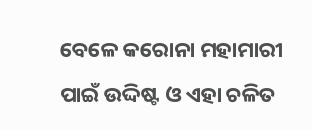ବେଳେ କରୋନା ମହାମାରୀ ପାଇଁ ଉଦ୍ଦିଷ୍ଟ ଓ ଏହା ଚଳିତ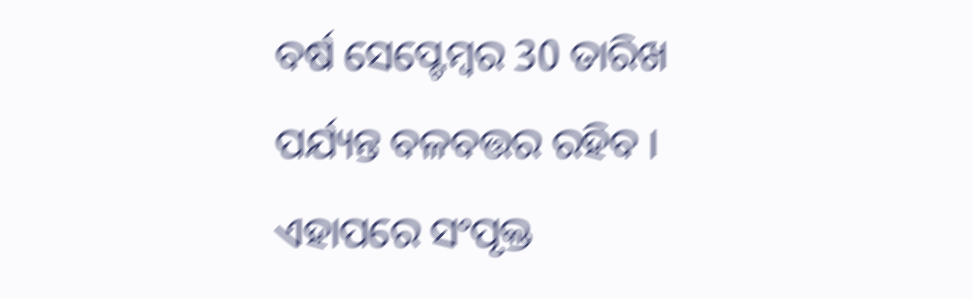ବର୍ଷ ସେପ୍ଟେମ୍ବର 30 ତାରିଖ ପର୍ଯ୍ୟନ୍ତ ବଳବତ୍ତର ରହିବ । ଏହାପରେ ସଂପୃକ୍ତ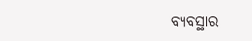ବ୍ୟବସ୍ଥାର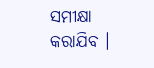ସମୀକ୍ଷା କରାଯିବ ।